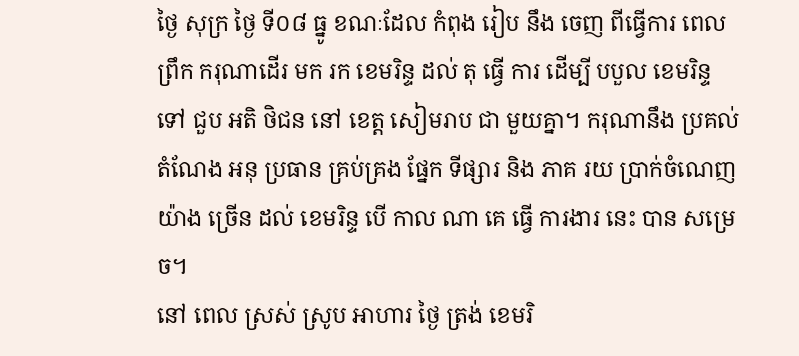ថ្ងៃ សុក្រ ថ្ងៃ ទី០៨ ធ្នូ ខណៈដែល កំពុង រៀប នឹង ចេញ ពីធ្វើការ ពេល ព្រឹក ករុណាដើរ មក រក ខេមរិន្ទ ដល់ តុ ធ្វើ ការ ដើម្បី បបួល ខេមរិន្ទទៅ ជួប អតិ ថិជន នៅ ខេត្ត សៀមរាប ជា មួយគ្នា។ ករុណានឹង ប្រគល់ តំណែង អនុ ប្រធាន គ្រប់គ្រង ផ្នែក ទីផ្សារ និង ភាគ រយ ប្រាក់ចំណេញ យ៉ាង ច្រើន ដល់ ខេមរិន្ទ បើ កាល ណា គេ ធ្វើ ការងារ នេះ បាន សម្រេច។
នៅ ពេល ស្រស់ ស្រូប អាហារ ថ្ងៃ ត្រង់ ខេមរិ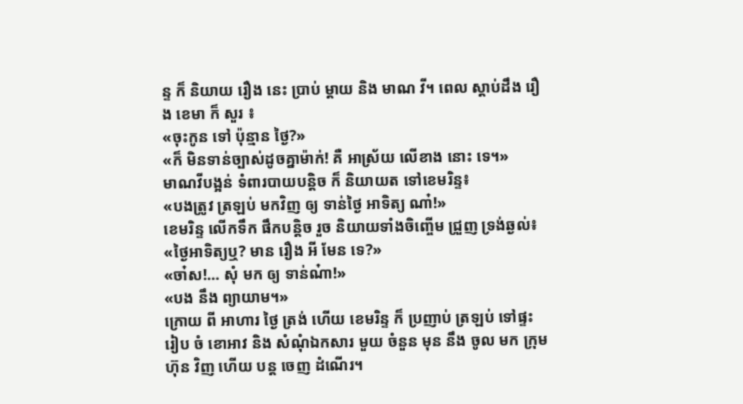ន្ទ ក៏ និយាយ រឿង នេះ ប្រាប់ ម្តាយ និង មាណ វី។ ពេល ស្តាប់ដឹង រឿង ខេមា ក៏ សួរ ៖
«ចុះកូន ទៅ ប៉ុន្មាន ថ្ងៃ?»
«ក៏ មិនទាន់ច្បាស់ដូចគ្នាម៉ាក់! គឺ អាស្រ័យ លើខាង នោះ ទេ។»
មាណវីបង្អន់ ទំពារបាយបន្តិច ក៏ និយាយត ទៅខេមរិន្ទ៖
«បងត្រូវ ត្រឡប់ មកវិញ ឲ្យ ទាន់ថ្ងៃ អាទិត្យ ណា៎!»
ខេមរិន្ទ លើកទឹក ផឹកបន្តិច រួច និយាយទាំងចិញ្ចើម ជ្រួញ ទ្រង់ឆ្ងល់៖
«ថ្ងៃអាទិត្យឬ? មាន រឿង អី មែន ទេ?»
«ចា៎ស!… សុំ មក ឲ្យ ទាន់ណ៎ា!»
«បង នឹង ព្យាយាម។»
ក្រោយ ពី អាហារ ថ្ងៃ ត្រង់ ហើយ ខេមរិន្ទ ក៏ ប្រញាប់ ត្រឡប់ ទៅផ្ទះ រៀប ចំ ខោអាវ និង សំណុំឯកសារ មួយ ចំនួន មុន នឹង ចូល មក ក្រុមហ៊ុន វិញ ហើយ បន្ត ចេញ ដំណើរ។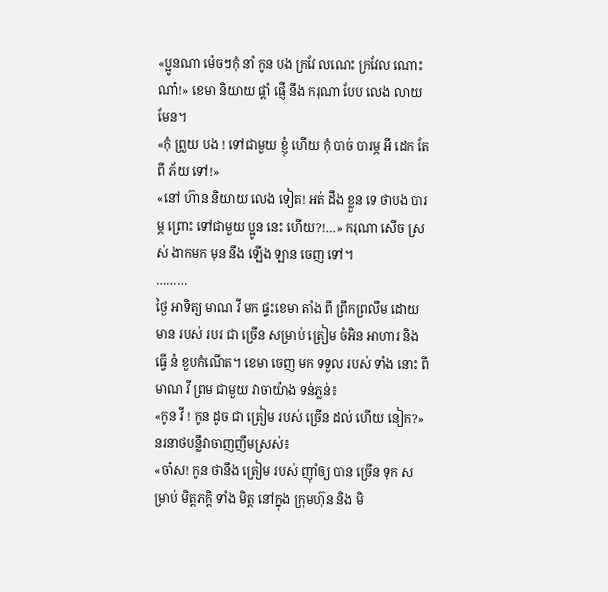«ប្អូនណា ម៉េចៗកុំ នាំ កូន បង ក្រវែ លណេះ ក្រវែល ណោះ ណា៎!» ខេមា និយាយ ផ្តាំ ផ្ញើ នឹង ករុណា បែប លេង លាយ មែន។
«កុំ ព្រួយ បង ! ទៅជាមួយ ខ្ញុំ ហើយ កុំ បាច់ បារម្ភ អី ដេក តែ ពី ភ័យ ទៅ!»
«នៅ ហ៊ាន និយាយ លេង ទៀត! អត់ ដឹង ខ្លួន ទេ ថាបង បារម្ភ ព្រោះ ទៅជាមួយ ប្អូន នេះ ហើយ?!…» ករុណា សើច ស្រស់ ងាកមក មុន នឹង ឡើង ឡាន ចេញ ទៅ។
………
ថ្ងៃ អាទិត្យ មាណ វី មក ផ្ទះខេមា តាំង ពី ព្រឹកព្រលឹម ដោយ មាន របស់ របរ ជា ច្រើន សម្រាប់ ត្រៀម ចំអិន អាហារ និង ធ្វើ នំ ខួបកំណើត។ ខេមា ចេញ មក ទទួល របស់ ទាំង នោះ ពី មាណ វី ព្រម ជាមួយ វាចាយ៉ាង ទន់ភ្លន់៖
«កូន វី ! កូន ដូច ជា ត្រៀម របស់ ច្រើន ដល់ ហើយ នៀក?»
នរនាថបន្លឹវាចាញញឹមស្រស់៖
«ចា៎ស! កូន ថានឹង ត្រៀម របស់ ញ៉ាំឲ្យ បាន ច្រើន ទុក សម្រាប់ មិត្តភក្តិ ទាំង មិត្ត នៅក្នុង ក្រុមហ៊ុន និង មិ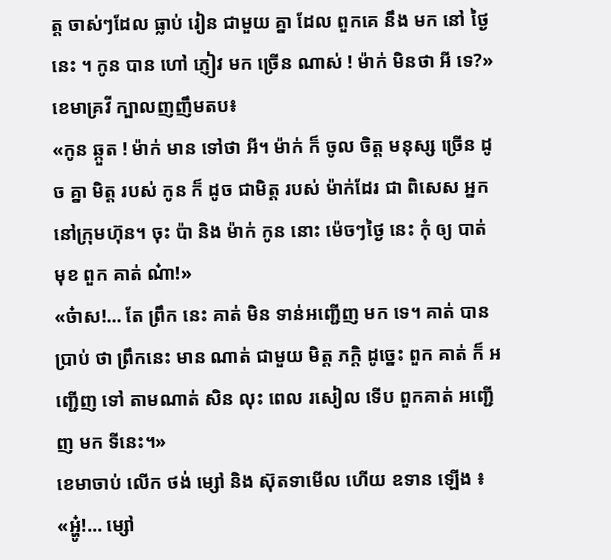ត្ត ចាស់ៗដែល ធ្លាប់ រៀន ជាមួយ គ្នា ដែល ពួកគេ នឹង មក នៅ ថ្ងៃ នេះ ។ កូន បាន ហៅ ភ្ញៀវ មក ច្រើន ណាស់ ! ម៉ាក់ មិនថា អី ទេ?»
ខេមាគ្រវី ក្បាលញញឹមតប៖
«កូន ឆ្កួត ! ម៉ាក់ មាន ទៅថា អី។ ម៉ាក់ ក៏ ចូល ចិត្ត មនុស្ស ច្រើន ដូច គ្នា មិត្ត របស់ កូន ក៏ ដូច ជាមិត្ត របស់ ម៉ាក់ដែរ ជា ពិសេស អ្នក នៅក្រុមហ៊ុន។ ចុះ ប៉ា និង ម៉ាក់ កូន នោះ ម៉េចៗថ្ងៃ នេះ កុំ ឲ្យ បាត់ មុខ ពួក គាត់ ណ៎ា!»
«ច៎ាស!… តែ ព្រឹក នេះ គាត់ មិន ទាន់អញ្ជើញ មក ទេ។ គាត់ បាន ប្រាប់ ថា ព្រឹកនេះ មាន ណាត់ ជាមួយ មិត្ត ភក្តិ ដូច្នេះ ពួក គាត់ ក៏ អញ្ជើញ ទៅ តាមណាត់ សិន លុះ ពេល រសៀល ទើប ពួកគាត់ អញ្ជើញ មក ទីនេះ។»
ខេមាចាប់ លើក ថង់ ម្សៅ និង ស៊ុតទាមើល ហើយ ឧទាន ឡើង ៖
«អ្ហូ៎!… ម្សៅ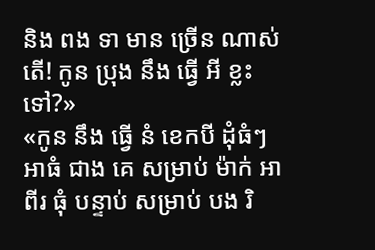និង ពង ទា មាន ច្រើន ណាស់តើ! កូន ប្រុង នឹង ធ្វើ អី ខ្លះ ទៅ?»
«កូន នឹង ធ្វើ នំ ខេកបី ដុំធំៗ អាធំ ជាង គេ សម្រាប់ ម៉ាក់ អាពីរ ធុំ បន្ទាប់ សម្រាប់ បង រិ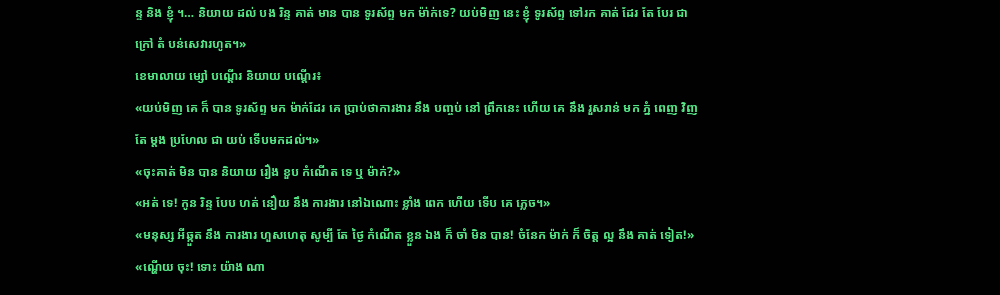ន្ទ និង ខ្ញុំ ។… និយាយ ដល់ បង រិន្ទ គាត់ មាន បាន ទូរស័ព្ទ មក ម៉ា់ក់ទេ? យប់មិញ នេះ ខ្ញុំ ទូរស័ព្ទ ទៅរក គាត់ ដែរ តែ បែរ ជា ក្រៅ តំ បន់សេវារហូត។»
ខេមាលាយ ម្សៅ បណ្តើរ និយាយ បណ្តើរ៖
«យប់មិញ គេ ក៏ បាន ទូរស័ព្ទ មក ម៉ាក់ដែរ គេ ប្រាប់ថាការងារ នឹង បញ្ចប់ នៅ ព្រឹកនេះ ហើយ គេ នឹង រួសរាន់ មក ភ្នំ ពេញ វិញ តែ ម្តង ប្រហែល ជា យប់ ទើបមកដល់។»
«ចុះគាត់ មិន បាន និយាយ រឿង ខួប កំណើត ទេ ឬ ម៉ាក់?»
«អត់ ទេ! កូន រិន្ទ បែប ហត់ នឿយ នឹង ការងារ នៅឯណោះ ខ្លាំង ពេក ហើយ ទើប គេ ភ្លេច។»
«មនុស្ស អីឆ្កួត នឹង ការងារ ហួសហេតុ សូម្បី តែ ថ្ងៃ កំណើត ខ្លួន ឯង ក៏ ចាំ មិន បាន! ចំនែក ម៉ាក់ ក៏ ចិត្ត ល្អ នឹង គាត់ ទៀត!»
«ណ្ហើយ ចុះ! ទោះ យ៉ាង ណា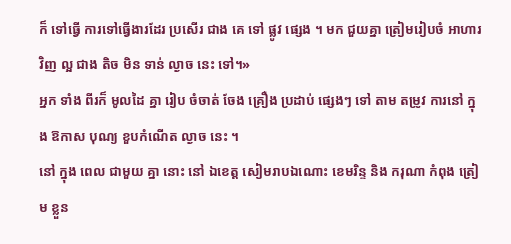ក៏ ទៅធ្វើ ការទៅធ្វើងារដែរ ប្រសើរ ជាង គេ ទៅ ផ្លូវ ផ្សេង ។ មក ជួយគ្នា ត្រៀមរៀបចំ អាហារវិញ ល្អ ជាង តិច មិន ទាន់ ល្ងាច នេះ ទៅ។»
អ្នក ទាំង ពីរក៏ មូលដៃ គ្នា រៀប ចំចាត់ ចែង គ្រឿង ប្រដាប់ ផ្សេងៗ ទៅ តាម តម្រូវ ការនៅ ក្នុង ឱកាស បុណ្យ ខួបកំណើត ល្ងាច នេះ ។
នៅ ក្នុង ពេល ជាមួយ គ្នា នោះ នៅ ឯខេត្ត សៀមរាបឯណោះ ខេមរិន្ទ និង ករុណា កំពុង ត្រៀម ខ្លួន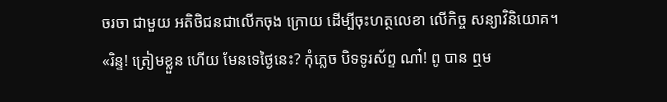ចរចា ជាមួយ អតិថិជនជាលើកចុង ក្រោយ ដើម្បីចុះហត្ថលេខា លើកិច្ច សន្យាវិនិយោគ។
«រិន្ទ! ត្រៀមខ្លួន ហើយ មែនទេថ្ងៃនេះ? កុំភ្លេច បិទទូរស័ព្ទ ណា៎! ពូ បាន ឮម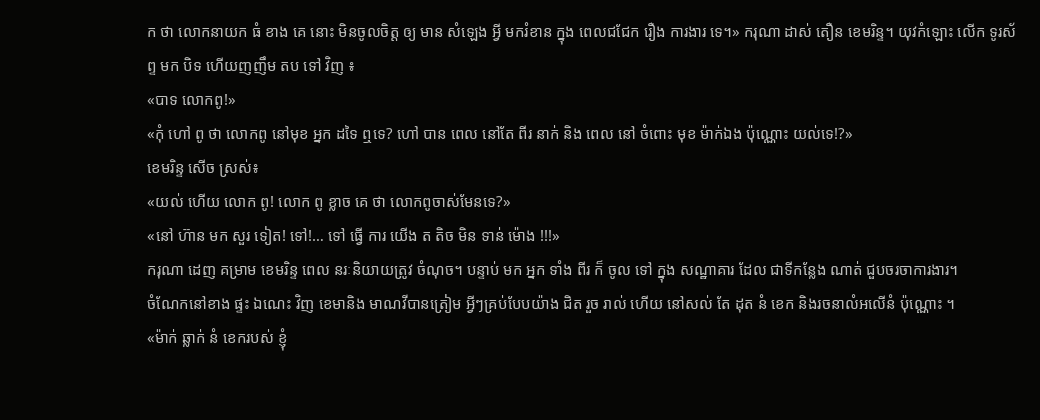ក ថា លោកនាយក ធំ ខាង គេ នោះ មិនចូលចិត្ត ឲ្យ មាន សំឡេង អ្វី មករំខាន ក្នុង ពេលជជែក រឿង ការងារ ទេ។» ករុណា ដាស់ តឿន ខេមរិន្ទ។ យុវកំឡោះ លើក ទូរស័ព្ទ មក បិទ ហើយញញឹម តប ទៅ វិញ ៖
«បាទ លោកពូ!»
«កុំ ហៅ ពូ ថា លោកពូ នៅមុខ អ្នក ដទៃ ឮទេ? ហៅ បាន ពេល នៅតែ ពីរ នាក់ និង ពេល នៅ ចំពោះ មុខ ម៉ាក់ឯង ប៉ុណ្ណោះ យល់ទេ!?»
ខេមរិន្ទ សើច ស្រស់៖
«យល់ ហើយ លោក ពូ! លោក ពូ ខ្លាច គេ ថា លោកពូចាស់មែនទេ?»
«នៅ ហ៊ាន មក សួរ ទៀត! ទៅ!… ទៅ ធ្វើ ការ យើង ត តិច មិន ទាន់ ម៉ោង !!!»
ករុណា ដេញ គម្រាម ខេមរិន្ទ ពេល នរៈនិយាយត្រូវ ចំណុច។ បន្ទាប់ មក អ្នក ទាំង ពីរ ក៏ ចូល ទៅ ក្នុង សណ្ឋាគារ ដែល ជាទីកន្លែង ណាត់ ជួបចរចាការងារ។
ចំណែកនៅខាង ផ្ទះ ឯណេះ វិញ ខេមានិង មាណវីបានត្រៀម អ្វីៗគ្រប់បែបយ៉ាង ជិត រួច រាល់ ហើយ នៅសល់ តែ ដុត នំ ខេក និងរចនាលំអលើនំ ប៉ុណ្ណោះ ។
«ម៉ាក់ ឆ្លាក់ នំ ខេករបស់ ខ្ញុំ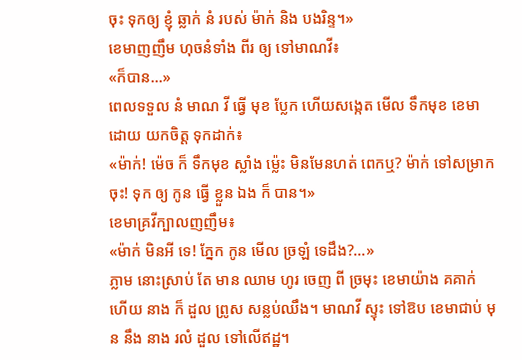ចុះ ទុកឲ្យ ខ្ញុំ ឆ្លាក់ នំ របស់ ម៉ាក់ និង បងរិន្ទ។»
ខេមាញញឹម ហុចនំទាំង ពីរ ឲ្យ ទៅមាណវី៖
«ក៏បាន…»
ពេលទទួល នំ មាណ វី ធ្វើ មុខ ប្លែក ហើយសង្កេត មើល ទឹកមុខ ខេមា ដោយ យកចិត្ត ទុកដាក់៖
«ម៉ាក់! ម៉េច ក៏ ទឹកមុខ ស្លាំង ម្ល៉េះ មិនមែនហត់ ពេកឬ? ម៉ាក់ ទៅសម្រាកចុះ! ទុក ឲ្យ កូន ធ្វើ ខ្លួន ឯង ក៏ បាន។»
ខេមាគ្រវីក្បាលញញឹម៖
«ម៉ាក់ មិនអី ទេ! ភ្នែក កូន មើល ច្រឡំ ទេដឹង?…»
ភ្លាម នោះស្រាប់ តែ មាន ឈាម ហូរ ចេញ ពី ច្រមុះ ខេមាយ៉ាង គគាក់ ហើយ នាង ក៏ ដួល ព្រូស សន្លប់ឈឹង។ មាណវី ស្ទុះ ទៅឱប ខេមាជាប់ មុន នឹង នាង រលំ ដួល ទៅលើឥដ្ឋ។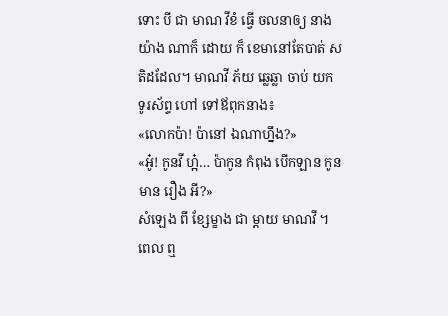ទោះ បី ជា មាណ វីខំ ធ្វើ ចលនាឲ្យ នាង យ៉ាង ណាក៏ ដោយ ក៏ ខេមានៅតែបាត់ សតិដដែល។ មាណវី ភ័យ ឆ្លេឆ្លា ចាប់ យក ទូរស័ព្ទ ហៅ ទៅឪពុកនាង៖
«លោកប៉ា! ប៉ានៅ ឯណាហ្នឹង?»
«អូ៎! កូនវី ហ្អ៎… ប៉ាកូន កំពុង បើកឡាន កូន មាន រឿង អី?»
សំឡេង ពី ខ្សែម្ខាង ជា ម្តាយ មាណវី ។ ពេល ឮ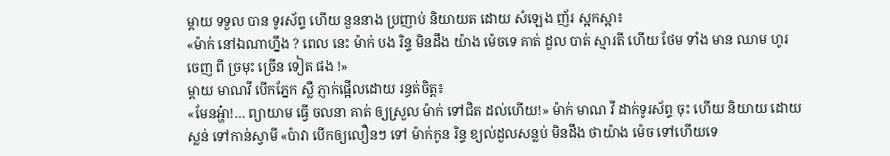ម្តាយ ទទួល បាន ទូរស័ព្ទ ហើយ នួននាង ប្រញាប់ និយាយត ដោយ សំឡេង ញ័រ ស្អកស្អា៖
«ម៉ាក់ នៅឯណាហ្នឹង ? ពេល នេះ ម៉ាក់ បង រិន្ទ មិនដឹង យ៉ាង ម៉េចទេ គាត់ ដួល បាត់ ស្មារតី ហើយ ថែម ទាំង មាន ឈាម ហូរ ចេញ ពី ច្រមុះ ច្រើន ទៀត ផង !»
ម្តាយ មាណវី បើកភ្នែក ស្លឺ ភ្ញាក់ផ្អើលដោយ រន្ធត់ចិត្ត៖
«មែនអ្ហ៎ា!… ព្យាយាម ធ្វើ ចលនា គាត់ ឲ្យស្រួល ម៉ាក់ ទៅជិត ដល់ហើយ!» ម៉ាក់ មាណ វី ដាក់ទូរស័ព្ទ ចុះ ហើយ និយាយ ដោយ ស្លន់ ទៅកាន់ស្វាមី «ប៉ាវា បើកឲ្យលឿនៗ ទៅ ម៉ាក់កូន រិន្ទ ខ្យល់ដួលសន្លប់ មិនដឹង ថាយ៉ាង ម៉េច ទៅហើយទេ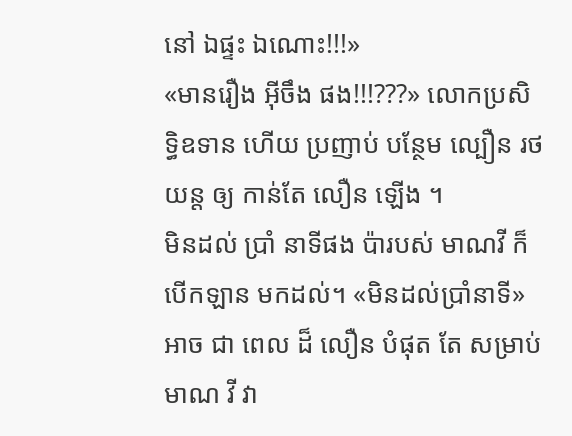នៅ ឯផ្ទះ ឯណោះ!!!»
«មានរឿង អ៊ីចឹង ផង!!!???» លោកប្រសិទ្ធិឧទាន ហើយ ប្រញាប់ បន្ថែម ល្បឿន រថយន្ត ឲ្យ កាន់តែ លឿន ឡើង ។
មិនដល់ ប្រាំ នាទីផង ប៉ារបស់ មាណវី ក៏ បើកឡាន មកដល់។ «មិនដល់ប្រាំនាទី» អាច ជា ពេល ដ៏ លឿន បំផុត តែ សម្រាប់ មាណ វី វា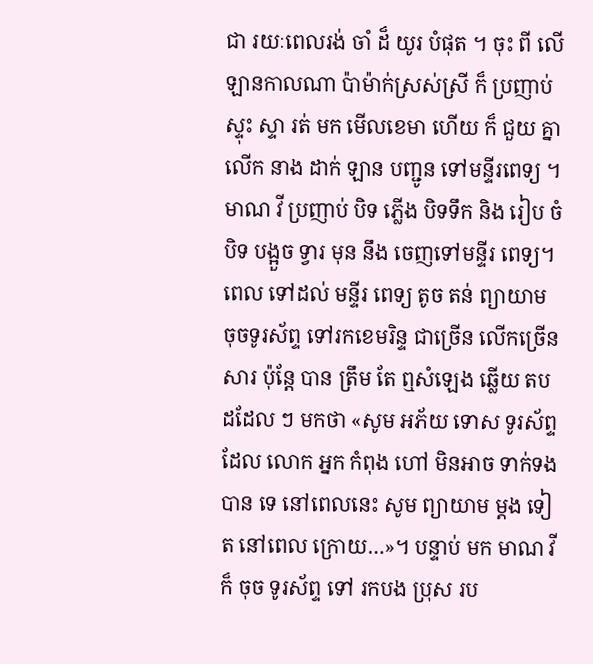ជា រយៈពេលរង់ ចាំ ដ៏ យូរ បំផុត ។ ចុះ ពី លើឡានកាលណា ប៉ាម៉ាក់ស្រស់ស្រី ក៏ ប្រញាប់ ស្ទុះ ស្ទា រត់ មក មើលខេមា ហើយ ក៏ ជួយ គ្នា លើក នាង ដាក់ ឡាន បញ្ជូន ទៅមន្ទីរពេទ្យ ។ មាណ វី ប្រញាប់ បិទ ភ្លើង បិទទឹក និង រៀប ចំបិទ បង្អួច ទ្វារ មុន នឹង ចេញទៅមន្ទីរ ពេទ្យ។
ពេល ទៅដល់ មន្ទីរ ពេទ្យ តូច តន់ ព្យាយាម ចុចទូរស័ព្ទ ទៅរកខេមរិន្ទ ជាច្រើន លើកច្រើន សារ ប៉ុន្តែ បាន ត្រឹម តែ ឮសំឡេង ឆ្លើយ តប ដដែល ៗ មកថា «សូម អភ័យ ទោស ទូរស័ព្ទ ដែល លោក អ្នក កំពុង ហៅ មិនអាច ទាក់ទង បាន ទេ នៅពេលនេះ សូម ព្យាយាម ម្តង ទៀត នៅពេល ក្រោយ…»។ បន្ទាប់ មក មាណ វីក៏ ចុច ទូរស័ព្ទ ទៅ រកបង ប្រុស រប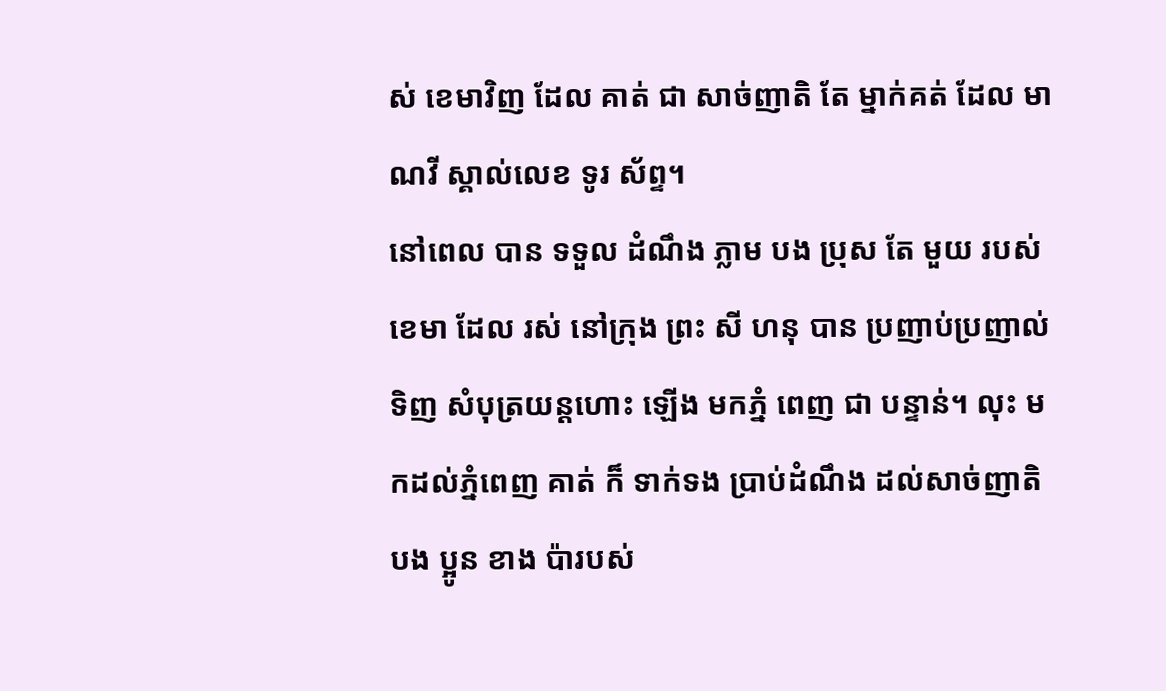ស់ ខេមាវិញ ដែល គាត់ ជា សាច់ញាតិ តែ ម្នាក់គត់ ដែល មាណវី ស្គាល់លេខ ទូរ ស័ព្ទ។
នៅពេល បាន ទទួល ដំណឹង ភ្លាម បង ប្រុស តែ មួយ របស់ ខេមា ដែល រស់ នៅក្រុង ព្រះ សី ហនុ បាន ប្រញាប់ប្រញាល់ទិញ សំបុត្រយន្តហោះ ឡើង មកភ្នំ ពេញ ជា បន្ទាន់។ លុះ មកដល់ភ្នំពេញ គាត់ ក៏ ទាក់ទង ប្រាប់ដំណឹង ដល់សាច់ញាតិ បង ប្អូន ខាង ប៉ារបស់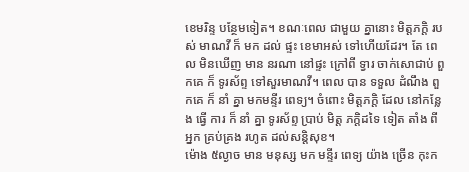ខេមរិន្ទ បន្ថែមទៀត។ ខណៈពេល ជាមួយ គ្នានោះ មិត្តភក្តិ របស់ មាណវី ក៏ មក ដល់ ផ្ទះ ខេមាអស់ ទៅហើយដែរ។ តែ ពេល មិនឃើញ មាន នរណា នៅផ្ទះ ក្រៅពី ទ្វារ ចាក់សោជាប់ ពួកគេ ក៏ ទូរស័ព្ទ ទៅសួរមាណវី។ ពេល បាន ទទួល ដំណឹង ពួកគេ ក៏ នាំ គ្នា មកមន្ទីរ ពេទ្យ។ ចំពោះ មិត្តភក្តិ ដែល នៅកន្លែង ធ្វើ ការ ក៏ នាំ គ្នា ទូរស័ព្ទ ប្រាប់ មិត្ត ភក្តិដទៃ ទៀត តាំង ពីអ្នក គ្រប់គ្រង រហូត ដល់សន្តិសុខ។
ម៉ោង ៥ល្ងាច មាន មនុស្ស មក មន្ទីរ ពេទ្យ យ៉ាង ច្រើន កុះក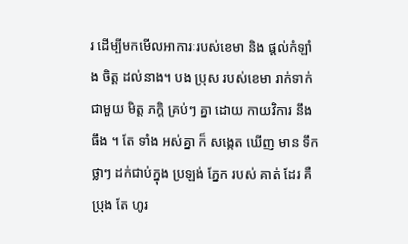រ ដើម្បីមកមើលអាការៈរបស់ខេមា និង ផ្តល់កំឡាំង ចិត្ត ដល់នាង។ បង ប្រុស របស់ខេមា រាក់ទាក់ ជាមួយ មិត្ត ភក្តិ គ្រប់ៗ គ្នា ដោយ កាយវិការ នឹង ធឹង ។ តែ ទាំង អស់គ្នា ក៏ សង្កេត ឃើញ មាន ទឹកថ្លាៗ ដក់ជាប់ក្នុង ប្រឡង់ ភ្នែក របស់ គាត់ ដែរ គឺ ប្រុង តែ ហូរ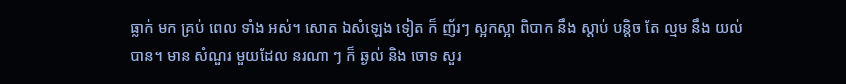ធ្លាក់ មក គ្រប់ ពេល ទាំង អស់។ សោត ឯសំឡេង ទៀត ក៏ ញ័រៗ ស្អកស្អា ពិបាក នឹង ស្តាប់ បន្តិច តែ ល្មម នឹង យល់ បាន។ មាន សំណួរ មួយដែល នរណា ៗ ក៏ ឆ្ងល់ និង ចោទ សួរ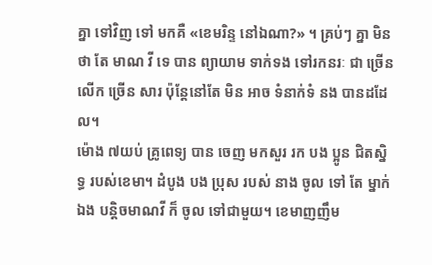គ្នា ទៅវិញ ទៅ មកគឺ «ខេមរិន្ទ នៅឯណា?» ។ គ្រប់ៗ គ្នា មិនថា តែ មាណ វី ទេ បាន ព្យាយាម ទាក់ទង ទៅរកនរៈ ជា ច្រើន លើក ច្រើន សារ ប៉ុន្តែនៅតែ មិន អាច ទំនាក់ទំ នង បានដដែល។
ម៉ោង ៧យប់ គ្រូពេទ្យ បាន ចេញ មកសួរ រក បង ប្អូន ជិតស្និទ្ធ របស់ខេមា។ ដំបូង បង ប្រុស របស់ នាង ចូល ទៅ តែ ម្នាក់ឯង បន្តិចមាណវី ក៏ ចូល ទៅជាមួយ។ ខេមាញញឹម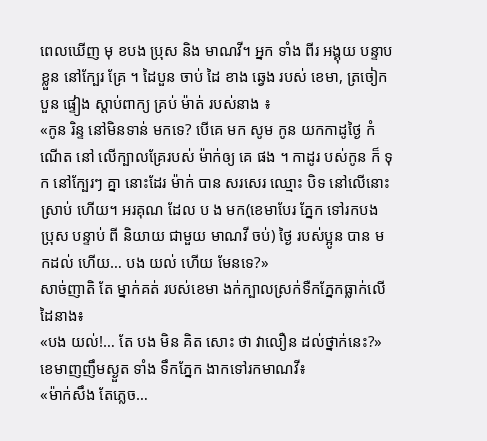ពេលឃើញ មុ ខបង ប្រុស និង មាណវី។ អ្នក ទាំង ពីរ អង្គុយ បន្ទាប ខ្លួន នៅក្បែរ គ្រែ ។ ដៃបួន ចាប់ ដៃ ខាង ឆ្វេង របស់ ខេមា, ត្រចៀកបួន ផ្ទៀង ស្តាប់ពាក្យ គ្រប់ ម៉ាត់ របស់នាង ៖
«កូន រិន្ទ នៅមិនទាន់ មកទេ? បើគេ មក សូម កូន យកកាដូថ្ងៃ កំណើត នៅ លើក្បាលគ្រែរបស់ ម៉ាក់ឲ្យ គេ ផង ។ កាដូរ បស់កូន ក៏ ទុក នៅក្បែរៗ គ្នា នោះដែរ ម៉ាក់ បាន សរសេរ ឈ្មោះ បិទ នៅលើនោះ ស្រាប់ ហើយ។ អរគុណ ដែល ប ង មក(ខេមាបែរ ភ្នែក ទៅរកបង ប្រុស បន្ទាប់ ពី និយាយ ជាមួយ មាណវី ចប់) ថ្ងៃ របស់ប្អូន បាន មកដល់ ហើយ… បង យល់ ហើយ មែនទេ?»
សាច់ញាតិ តែ ម្នាក់គត់ របស់ខេមា ងក់ក្បាលស្រក់ទឺកភ្នែកធ្លាក់លើដៃនាង៖
«បង យល់!… តែ បង មិន គិត សោះ ថា វាលឿន ដល់ថ្នាក់នេះ?»
ខេមាញញឹមស្ងួត ទាំង ទឹកភ្នែក ងាកទៅរកមាណវី៖
«ម៉ាក់សឹង តែភ្លេច…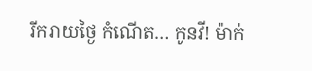រីករាយថ្ងៃ កំណើត… កូនវី! ម៉ាក់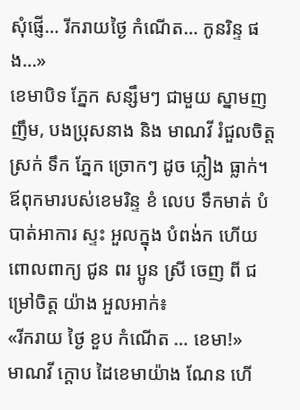សុំផ្ញើ… រីករាយថ្ងៃ កំណើត… កូនរិន្ទ ផង…»
ខេមាបិទ ភ្នែក សន្សឹមៗ ជាមួយ ស្នាមញញឹម, បងប្រុសនាង និង មាណវី រំជួលចិត្ត ស្រក់ ទឹក ភ្នែក ច្រោកៗ ដូច ភ្លៀង ធ្លាក់។ ឪពុកមារបស់ខេមរិន្ទ ខំ លេប ទឹកមាត់ បំបាត់អាការ ស្ទះ អួលក្នុង បំពង់ក ហើយ ពោលពាក្យ ជូន ពរ ប្អូន ស្រី ចេញ ពី ជម្រៅចិត្ត យ៉ាង អួលអាក់៖
«រីករាយ ថ្ងៃ ខួប កំណើត … ខេមា!»
មាណវី ក្តោប ដៃខេមាយ៉ាង ណែន ហើ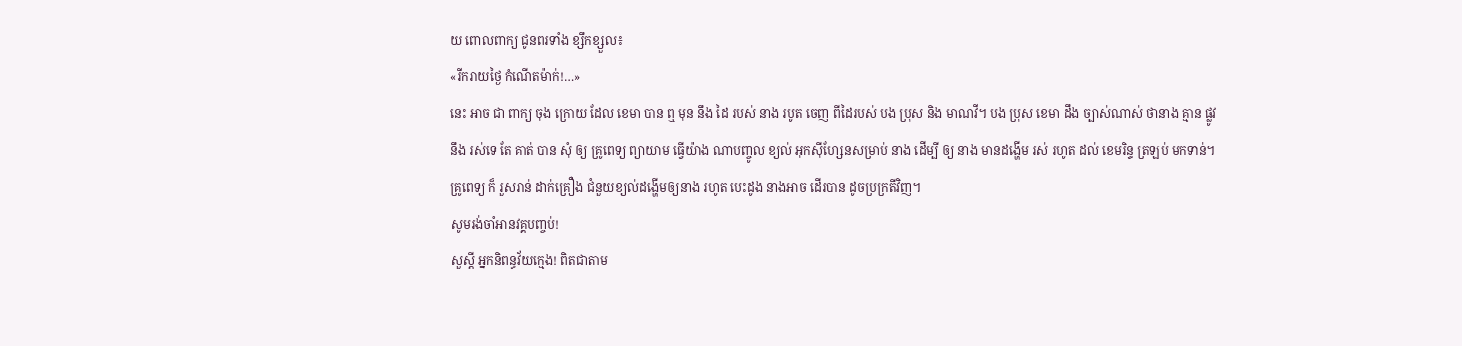យ ពោលពាក្យ ជូនពរទាំង ខ្សឹកខ្សួល៖
«រីករាយថ្ងៃ កំណើតម៉ាក់!…»
នេះ អាច ជា ពាក្យ ចុង ក្រោយ ដែល ខេមា បាន ឮ មុន នឹង ដៃ របស់ នាង របូត ចេញ ពីដៃរបស់ បង ប្រុស និង មាណវី។ បង ប្រុស ខេមា ដឹង ច្បាស់ណាស់ ថានាង គ្មាន ផ្លូវ នឹង រស់ទេ តែ គាត់ បាន សុំ ឲ្យ គ្រូពេទ្យ ព្យាយាម ធ្វើយ៉ាង ណាបញ្ចូល ខ្យល់ អុកស៊ីហ្សែនសម្រាប់ នាង ដើម្បី ឲ្យ នាង មានដង្ហើម រស់ រហូត ដល់ ខេមរិន្ទ ត្រឡប់ មកទាន់។ គ្រូពេទ្យ ក៏ រួសរាន់ ដាក់គ្រឿង ជំនួយខ្យល់ដង្ហើមឲ្យនាង រហូត បេះដូង នាងអាច ដើរបាន ដូចប្រក្រតីវិញ។
សូមរង់ចាំអានវគ្គបញ្ចប់!
សួស្តី អ្នកនិពន្ធវ័យក្មេង! ពិតជាតាម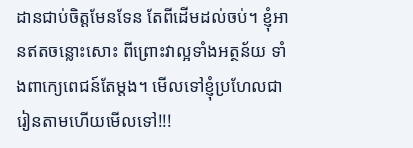ដានជាប់ចិត្តមែនទែន តែពីដើមដល់ចប់។ ខ្ញុំអានឥតចន្លោះសោះ ពីព្រោះវាល្អទាំងអត្ថន័យ ទាំងពាក្យេពេជន៍តែម្តង។ មើលទៅខ្ញុំប្រហែលជារៀនតាមហើយមើលទៅ!!!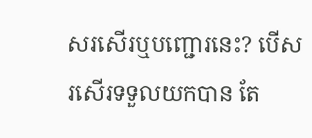សរសើរឬបញ្ជោរនេះ? បើសរសើរទទួលយកបាន តែ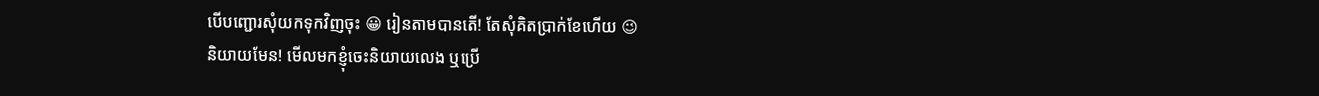បើបញ្ជោរសុំយកទុកវិញចុះ 😀 រៀនតាមបានតើ! តែសុំគិតប្រាក់ខែហើយ 😉
និយាយមែន! មើលមកខ្ញុំចេះនិយាយលេង ឬប្រើ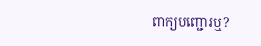ពាក្យបញ្ជោរឬ?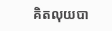គិតលុយបា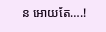ន អោយតែ….!